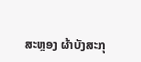ສະຫຼອງ ຜ້າບັງສະກຸ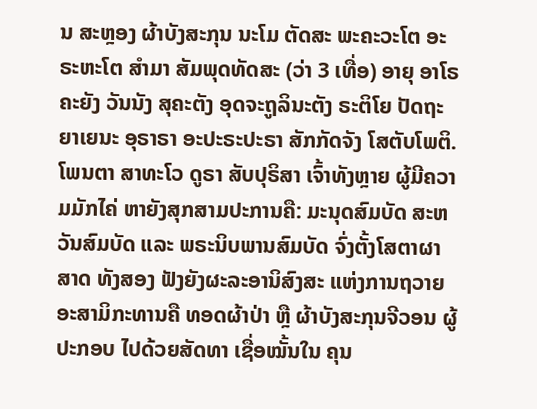ນ ສະຫຼອງ ຜ້າບັງສະກຸນ ນະໂມ ຕັດສະ ພະຄະວະໂຕ ອະຣະຫະໂຕ ສຳມາ ສັມພຸດທັດສະ (ວ່າ 3 ເທື່ອ) ອາຍຸ ອາໂຣຄະຍັງ ວັນນັງ ສຸຄະຕັງ ອຸດຈະຖູລິນະຕັງ ຣະຕິໂຍ ປັດຖະຍາເຍນະ ອຸຣາຣາ ອະປະຣະປະຣາ ສັກກັດຈັງ ໂສຕັບໂພຕິ. ໂພນຕາ ສາທະໂວ ດູຣາ ສັບປຸຣິສາ ເຈົ້າທັງຫຼາຍ ຜູ້ມີຄວາມມັກໄຄ່ ຫາຍັງສຸກສາມປະການຄື: ມະນຸດສົມບັດ ສະຫວັນສົມບັດ ແລະ ພຣະນິບພານສົມບັດ ຈົ່ງຕັ້ງໂສຕາຜາສາດ ທັງສອງ ຟັງຍັງຜະລະອານິສົງສະ ແຫ່ງການຖວາຍ ອະສາມິກະທານຄື ທອດຜ້າປ່າ ຫຼື ຜ້າບັງສະກຸນຈີວອນ ຜູ້ປະກອບ ໄປດ້ວຍສັດທາ ເຊື່ອໝັ້ນໃນ ຄຸນ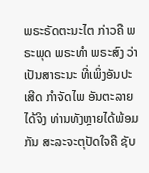ພຣະຣັດຕະນະໄຕ ກ່າວຄື ພຣະພຸດ ພຣະທຳ ພຣະສົງ ວ່າເປັນສາຣະນະ ທີ່ເພິ່ງອັນປະເສີດ ກຳຈັດໄພ ອັນຕະລາຍໄດ້ຈິງ ທ່ານທັງຫຼາຍໄດ້ພ້ອມກັນ ສະລະຈະຕຸປັດໃຈຄື ຊັບ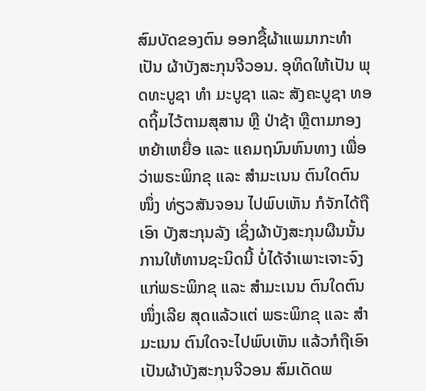ສົມບັດຂອງຕົນ ອອກຊື້ຜ້າແພມາກະທຳເປັນ ຜ້າບັງສະກຸນຈີວອນ. ອຸທິດໃຫ້ເປັນ ພຸດທະບູຊາ ທຳ ມະບູຊາ ແລະ ສັງຄະບູຊາ ທອດຖິ້ມໄວ້ຕາມສຸສານ ຫຼື ປ່າຊ້າ ຫຼືຕາມກອງ ຫຍ້າເຫຍື່ອ ແລະ ແຄມຖນົນຫົນທາງ ເພື່ອວ່າພຣະພິກຂຸ ແລະ ສຳມະເນນ ຕົນໃດຕົນໜຶ່ງ ທ່ຽວສັນຈອນ ໄປພົບເຫັນ ກໍຈັກໄດ້ຖືເອົາ ບັງສະກຸນລັງ ເຊິ່ງຜ້າບັງສະກຸນຜືນນັ້ນ ການໃຫ້ທານຊະນິດນີ້ ບໍ່ໄດ້ຈຳເພາະເຈາະຈົງ ແກ່ພຣະພິກຂຸ ແລະ ສຳມະເນນ ຕົນໃດຕົນໜຶ່ງເລີຍ ສຸດແລ້ວແຕ່ ພຣະພິກຂຸ ແລະ ສຳມະເນນ ຕົນໃດຈະໄປພົບເຫັນ ແລ້ວກໍຖືເອົາ ເປັນຜ້າບັງສະກຸນຈີວອນ ສົມເດັດພ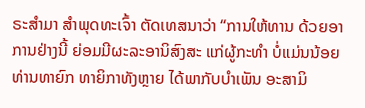ຣະສຳມາ ສຳພຸດທະເຈົ້າ ຕັດເທສນາວ່າ “ການໃຫ້ທານ ດ້ວຍອາການຢ່າງນີ້ ຍ່ອມມີຜະລະອານິສົງສະ ແກ່ຜູ້ກະທຳ ບໍ່ແມ່ນນ້ອຍ ທ່ານທາຍົກ ທາຍິກາທັງຫຼາຍ ໄດ້ພາກັບບຳເພັນ ອະສາມິ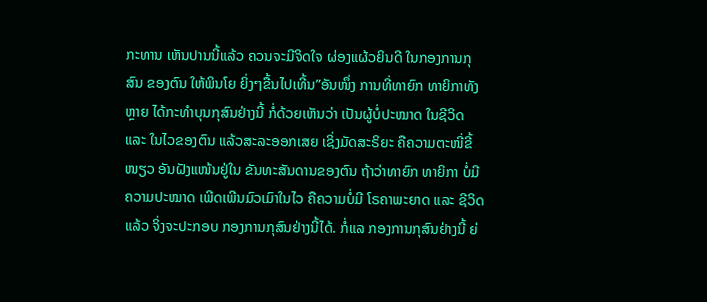ກະທານ ເຫັນປານນີ້ແລ້ວ ຄວນຈະມີຈິດໃຈ ຜ່ອງແຜ້ວຍິນດີ ໃນກອງການກຸສົນ ຂອງຕົນ ໃຫ້ພິນໂຍ ຍິ່ງໆຂື້ນໄປເທີ້ນ”ອັນໜຶ່ງ ການທີ່ທາຍົກ ທາຍິກາທັງຫຼາຍ ໄດ້ກະທຳບຸນກຸສົນຢ່າງນີ້ ກໍ່ດ້ວຍເຫັນວ່າ ເປັນຜູ້ບໍ່ປະໝາດ ໃນຊີວິດ ແລະ ໃນໄວຂອງຕົນ ແລ້ວສະລະອອກເສຍ ເຊິ່ງມັດສະຣິຍະ ຄືຄວາມຕະໜີ່ຂີ້ໜຽວ ອັນຝັງແໜ້ນຢູ່ໃນ ຂັນທະສັນດານຂອງຕົນ ຖ້າວ່າທາຍົກ ທາຍິກາ ບໍ່ມີຄວາມປະໝາດ ເພີດເພີນມົວເມົາໃນໄວ ຄືຄວາມບໍ່ມີ ໂຣຄາພະຍາດ ແລະ ຊີວິດແລ້ວ ຈິ່ງຈະປະກອບ ກອງການກຸສົນຢ່າງນີ້ໄດ້. ກໍ່ແລ ກອງການກຸສົນຢ່າງນີ້ ຍ່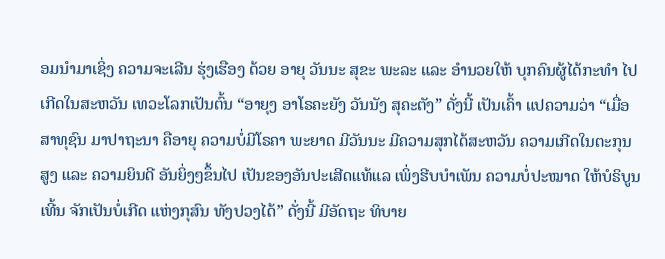ອມນຳມາເຊິ່ງ ຄວາມຈະເລີນ ຮຸ່ງເຮືອງ ດ້ວຍ ອາຍຸ ວັນນະ ສຸຂະ ພະລະ ແລະ ອຳນວຍໃຫ້ ບຸກຄົນຜູ້ໄດ້ກະທຳ ໄປເກີດໃນສະຫວັນ ເທວະໂລກເປັນຕົ້ນ “ອາຍຸງ ອາໂຣຄະຍັງ ວັນນັງ ສຸຄະຕັງ” ດັ່ງນີ້ ເປັນເຄົ້າ ແປຄວາມວ່າ “ເມື່ອສາທຸຊົນ ມາປາຖະນາ ຄືອາຍຸ ຄວາມບໍ່ມີໂຣຄາ ພະຍາດ ມີວັນນະ ມີຄວາມສຸກໄດ້ສະຫວັນ ຄວາມເກີດໃນຕະກຸນສູງ ແລະ ຄວາມຍິນດີ ອັນຍິ່ງໆຂຶ້ນໄປ ເປັນຂອງອັນປະເສີດແທ້ແລ ເພິ່ງຮີບບຳເພັນ ຄວາມບໍ່ປະໝາດ ໃຫ້ບໍຣິບູນເທີ້ນ ຈັກເປັນບໍ່ເກີດ ແຫ່ງກຸສົນ ທັງປວງໄດ້” ດັ່ງນີ້ ມີອັດຖະ ທິບາຍ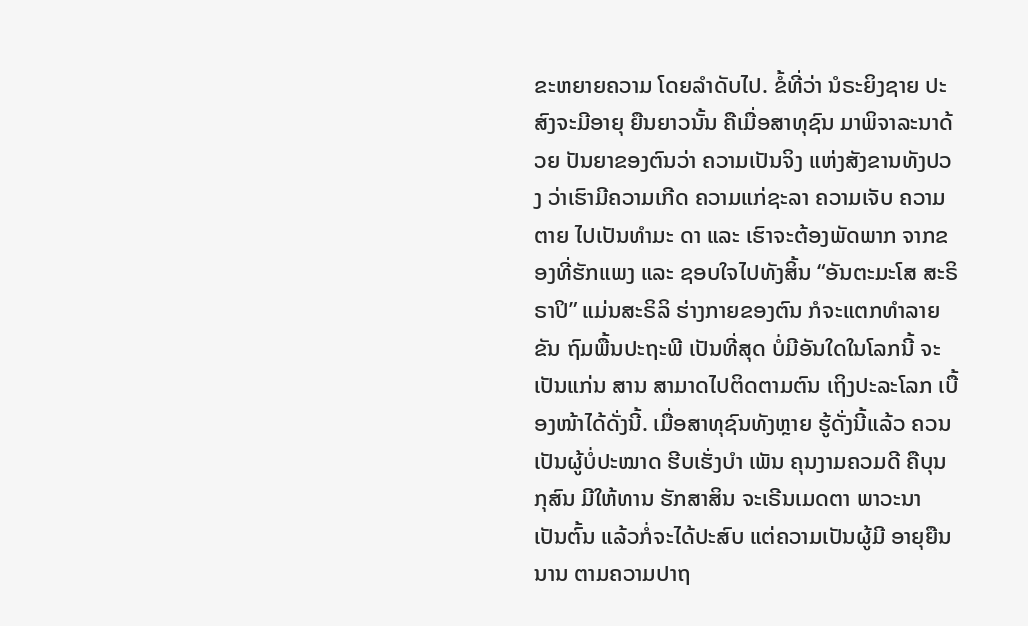ຂະຫຍາຍຄວາມ ໂດຍລຳດັບໄປ. ຂໍ້ທີ່ວ່າ ນໍຣະຍິງຊາຍ ປະສົງຈະມີອາຍຸ ຍືນຍາວນັ້ນ ຄືເມື່ອສາທຸຊົນ ມາພິຈາລະນາດ້ວຍ ປັນຍາຂອງຕົນວ່າ ຄວາມເປັນຈິງ ແຫ່ງສັງຂານທັງປວງ ວ່າເຮົາມີຄວາມເກີດ ຄວາມແກ່ຊະລາ ຄວາມເຈັບ ຄວາມຕາຍ ໄປເປັນທຳມະ ດາ ແລະ ເຮົາຈະຕ້ອງພັດພາກ ຈາກຂອງທີ່ຮັກແພງ ແລະ ຊອບໃຈໄປທັງສິ້ນ “ອັນຕະມະໂສ ສະຣິຣາປິ” ແມ່ນສະຣິລິ ຮ່າງກາຍຂອງຕົນ ກໍຈະແຕກທຳລາຍຂັນ ຖົມພື້ນປະຖະພີ ເປັນທີ່ສຸດ ບໍ່ມີອັນໃດໃນໂລກນີ້ ຈະເປັນແກ່ນ ສານ ສາມາດໄປຕິດຕາມຕົນ ເຖິງປະລະໂລກ ເບື້ອງໜ້າໄດ້ດັ່ງນີ້. ເມື່ອສາທຸຊົນທັງຫຼາຍ ຮູ້ດັ່ງນີ້ແລ້ວ ຄວນເປັນຜູ້ບໍ່ປະໝາດ ຮີບເຮັ່ງບຳ ເພັນ ຄຸນງາມຄວມດີ ຄືບຸນກຸສົນ ມີໃຫ້ທານ ຮັກສາສິນ ຈະເຣີນເມດຕາ ພາວະນາ ເປັນຕົ້ນ ແລ້ວກໍ່ຈະໄດ້ປະສົບ ແຕ່ຄວາມເປັນຜູ້ມີ ອາຍຸຍືນນານ ຕາມຄວາມປາຖ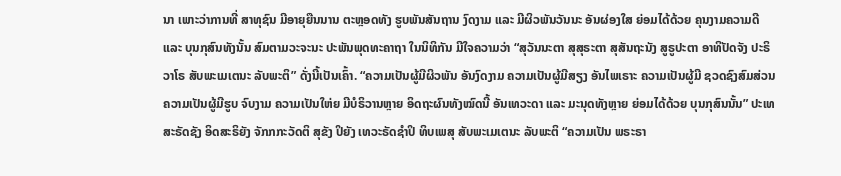ນາ ເພາະວ່າການທີ່ ສາທຸຊົນ ມີອາຍຸຍືນນານ ຕະຫຼອດທັງ ຮູບພັນສັນຖານ ງົດງາມ ແລະ ມີຜິວພັນວັນນະ ອັນຜ່ອງໃສ ຍ່ອມໄດ້ດ້ວຍ ຄຸນງາມຄວາມດີ ແລະ ບຸນກຸສົນທັງນັ້ນ ສົມຕາມວະຈະນະ ປະພັນພຸດທະຄາຖາ ໃນນິທິກັນ ມີໃຈຄວາມວ່າ “ສຸວັນນະຕາ ສຸສຸຣະຕາ ສຸສັນຖະນັງ ສູຣູປະຕາ ອາທິປັດຈັງ ປະຣິວາໂຣ ສັບພະເມເຕນະ ລັບພະຕິ” ດັ່ງນີ້ເປັນເຄົ້າ. “ຄວາມເປັນຜູ້ມີຜິວພັນ ອັນງົດງາມ ຄວາມເປັນຜູ້ມີສຽງ ອັນໄພເຣາະ ຄວາມເປັນຜູ້ມີ ຊວດຊົງສົມສ່ວນ ຄວາມເປັນຜູ້ມີຮູບ ຈົບງາມ ຄວາມເປັນໃຫ່ຍ ມີບໍຣິວານຫຼາຍ ອິດຖະຜົນທັງໝົດນີ້ ອັນເທວະດາ ແລະ ມະນຸດທັງຫຼາຍ ຍ່ອມໄດ້ດ້ວຍ ບຸນກຸສົນນັ້ນ” ປະເທສະຣັດຊັງ ອິດສະຣິຍັງ ຈັກກກະວັດຕິ ສຸຂັງ ປິຍັງ ເທວະຣັດຊຳປິ ທິບເພສຸ ສັບພະເມເຕນະ ລັບພະຕິ “ຄວາມເປັນ ພຣະຣາ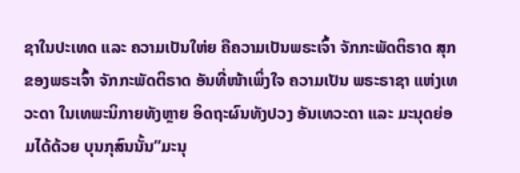ຊາໃນປະເທດ ແລະ ຄວາມເປັນໃຫ່ຍ ຄືຄວາມເປັນພຣະເຈົ້າ ຈັກກະພັດຕິຣາດ ສຸກຂອງພຣະເຈົ້າ ຈັກກະພັດຕິຣາດ ອັນທີ່ໜ້າເພິ່ງໃຈ ຄວາມເປັນ ພຣະຣາຊາ ແຫ່ງເທວະດາ ໃນເທພະນິກາຍທັງຫຼາຍ ອິດຖະຜົນທັງປວງ ອັນເທວະດາ ແລະ ມະນຸດຍ່ອມໄດ້ດ້ວຍ ບຸນກຸສົນນັ້ນ”ມະນຸ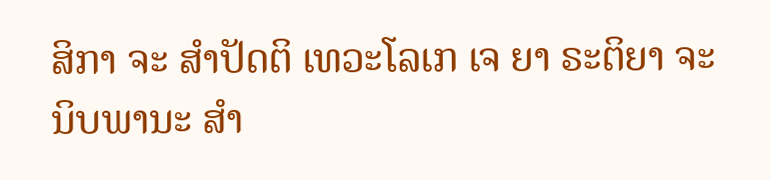ສິກາ ຈະ ສຳປັດຕິ ເທວະໂລເກ ເຈ ຍາ ຣະຕິຍາ ຈະ ນິບພານະ ສຳ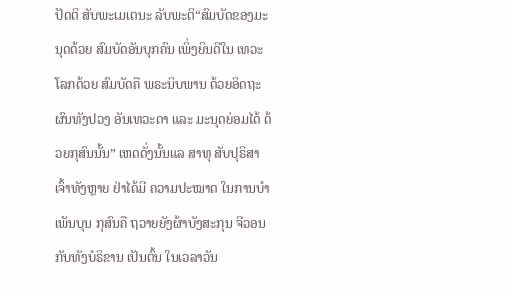ປັດຕິ ສັບພະເມເຕນະ ລັບພະຕິ“ສົມບັດຂອງມະນຸດດ້ວຍ ສົມບັດອັນບຸກຄົນ ເພິ່ງຍິນດີໃນ ເທວະໂລກດ້ວຍ ສົມບັດຄື ພຣະນິບພານ ດ້ວຍອິດຖະຜົນທັງປວງ ອັນເທວະດາ ແລະ ມະນຸດຍ່ອມໄດ້ ດ້ວຍກຸສົນນັ້ນ” ເຫດດັ່ງນັ້ນແລ ສາທຸ ສັບປຸຣິສາເຈົ້າທັງຫຼາຍ ຢ່າໄດ້ມີ ຄວາມປະໝາດ ໃນການບຳເພັນບຸນ ກຸສົນຄື ຖວາຍຍັງຜ້າບັງສະກຸນ ຈີວອນ ກັບທັງບໍຣິຂານ ເປັນຕົ້ນ ໃນເວລາວັນ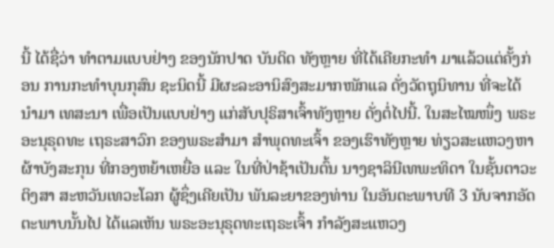ນີ້ ໄດ້ຊື່ວ່າ ທຳຕາມແບບຢ່າງ ຂອງນັກປາດ ບັນດິດ ທັງຫຼາຍ ທີ່ໄດ້ເຄີຍກະທຳ ມາແລ້ວແຕ່ຄັ້ງກ່ອນ ການກະທຳບຸນກຸສົນ ຊະນິດນີ້ ມີຜະລະອານິສົງສະມາກໜັກແລ ດັ່ງວັດຖຸນິທານ ທີ່ຈະໄດ້ນຳມາ ເທສະນາ ເພື່ອເປັນແບບຢ່າງ ແກ່ສັບປຸຣິສາເຈົ້າທັງຫຼາຍ ດັ່ງຕໍ່ໄປນີ້. ໃນສະໄໝໜຶ່ງ ພຣະອະນຸຣຸດທະ ເຖຣະສາວົກ ຂອງພຣະສຳມາ ສຳພຸດທະເຈົ້າ ຂອງເຮົາທັງຫຼາຍ ທ່ຽວສະແຫວງຫາ ຜ້າບັງສະກຸນ ທີ່ກອງຫຍ້າເຫຍື່ອ ແລະ ໃນທີ່ປ່າຊ້າເປັນຕົ້ນ ນາງຊາລິນີເທພະທິດາ ໃນຊັ້ນຕາວະຕິງສາ ສະຫວັນເທວະໂລກ ຜູ້ຊຶ່ງເຄີຍເປັນ ພັນລະຍາຂອງທ່ານ ໃນອັນຕະພາບທີ 3 ນັບຈາກອັດຕະພາບນັ້ນໄປ ໄດ້ແລເຫັນ ພຣະອະນຸຣຸດທະເຖຣະເຈົ້າ ກຳລັງສະແຫວງ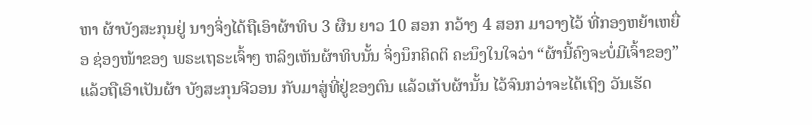ຫາ ຜ້າບັງສະກຸນຢູ່ ນາງຈິ່ງໄດ້ຖືເອົາຜ້າທິບ 3 ຜືນ ຍາວ 10 ສອກ ກວ້າງ 4 ສອກ ມາວາງໄວ້ ທີ່ກອງຫຍ້າເຫຍື່ອ ຊ່ອງໜ້າຂອງ ພຣະເຖຣະເຈົ້າໆ ຫລິງເຫັນຜ້າທິບນັ້ນ ຈິ່ງນຶກຄິດຕິ ຄະນຶງໃນໃຈວ່າ “ຜ້ານີ້ຄົງຈະບໍ່ມີເຈົ້າຂອງ” ແລ້ວຖືເອົາເປັນຜ້າ ບັງສະກຸນຈີວອນ ກັບມາສູ່ທີ່ຢູ່ຂອງຕົນ ແລ້ວເກັບຜ້ານັ້ນ ໄວ້ຈົນກວ່າຈະໄດ້ເຖິງ ວັນເຮັດ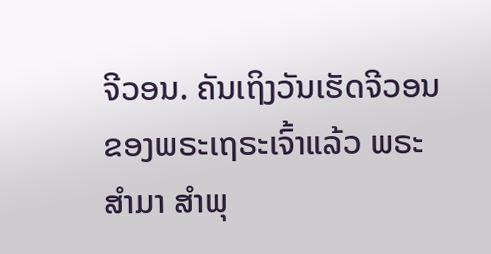ຈີວອນ. ຄັນເຖິງວັນເຮັດຈີວອນ ຂອງພຣະເຖຣະເຈົ້າແລ້ວ ພຣະສຳມາ ສຳພຸ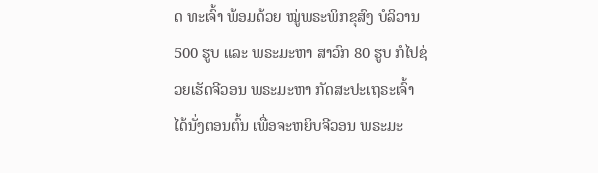ດ ທະເຈົ້າ ພ້ອມດ້ວຍ ໝູ່ພຣະພິກຂຸສົງ ບໍລິວານ 500 ຮູບ ແລະ ພຣະມະຫາ ສາວົກ 80 ຮູບ ກໍໄປຊ່ວຍເຮັດຈີວອນ ພຣະມະຫາ ກັດສະປະເຖຣະເຈົ້າ ໄດ້ນັ່ງຕອນຕົ້ນ ເພື່ອຈະຫຍິບຈີວອນ ພຣະມະ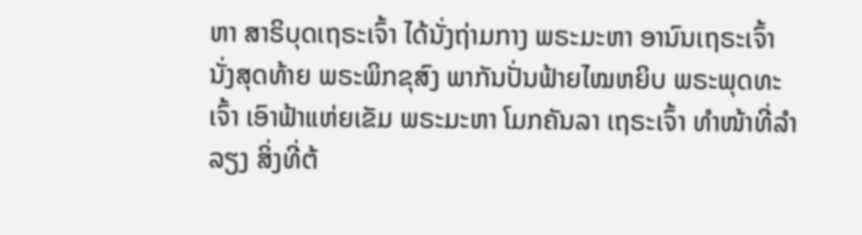ຫາ ສາຣິບຸດເຖຣະເຈົ້າ ໄດ້ນັ່ງຖ່າມກາງ ພຣະມະຫາ ອານົນເຖຣະເຈົ້າ ນັ່ງສຸດທ້າຍ ພຣະພິກຂຸສົງ ພາກັນປັ່ນຟ້າຍໄໝຫຍິບ ພຣະພຸດທະເຈົ້າ ເອົາຟ້າແຫ່ຍເຂັມ ພຣະມະຫາ ໂມກຄັນລາ ເຖຣະເຈົ້າ ທຳໜ້າທີ່ລຳລຽງ ສິ່ງທີ່ຕ້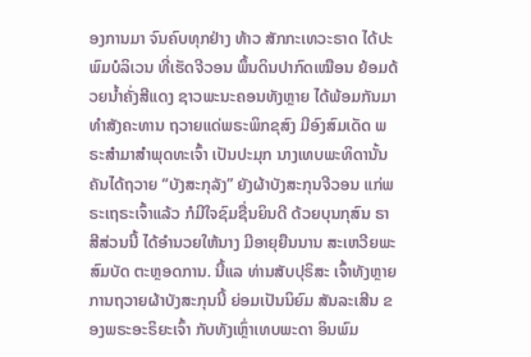ອງການມາ ຈົນຄົບທຸກຢ່າງ ທ້າວ ສັກກະເທວະຣາດ ໄດ້ປະພົມບໍລິເວນ ທີ່ເຮັດຈີວອນ ພຶ້ນດິນປາກົດເໝືອນ ຍ້ອມດ້ວຍນ້ຳຄັ່ງສີແດງ ຊາວພະນະຄອນທັງຫຼາຍ ໄດ້ພ້ອມກັນມາ ທຳສັງຄະທານ ຖວາຍແດ່ພຣະພິກຂຸສົງ ມີອົງສົມເດັດ ພຣະສຳມາສຳພຸດທະເຈົ້າ ເປັນປະມຸກ ນາງເທບພະທິດານັ້ນ ຄັນໄດ້ຖວາຍ “ບັງສະກຸລັງ” ຍັງຜ້າບັງສະກຸນຈີວອນ ແກ່ພຣະເຖຣະເຈົ້າແລ້ວ ກໍມີໃຈຊົມຊື່ນຍິນດີ ດ້ວຍບຸນກຸສົນ ຣາສີສ່ວນນີ້ ໄດ້ອຳນວຍໃຫ້ນາງ ມີອາຍຸຍືນນານ ສະເຫວີຍພະສົມບັດ ຕະຫຼອດການ. ນີ້ແລ ທ່ານສັບປຸຣິສະ ເຈົ້າທັງຫຼາຍ ການຖວາຍຜ້າບັງສະກຸນນີ້ ຍ່ອມເປັນນິຍົມ ສັນລະເສີນ ຂອງພຣະອະຣິຍະເຈົ້າ ກັບທັງເຫຼົ່າເທບພະດາ ອິນພົມ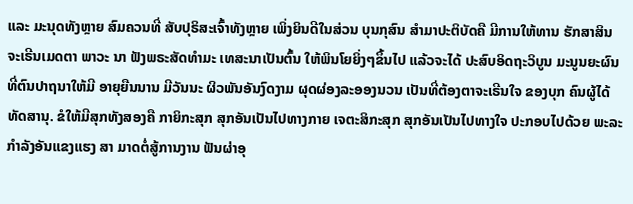ແລະ ມະນຸດທັງຫຼາຍ ສົມຄວນທີ່ ສັບປຸຣິສະເຈົ້າທັງຫຼາຍ ເພິ່ງຍິນດີໃນສ່ວນ ບຸນກຸສົນ ສຳມາປະຕິບັດຄື ມີການໃຫ້ທານ ຮັກສາສິນ ຈະເຣີນເມດຕາ ພາວະ ນາ ຟັງພຣະສັດທຳມະ ເທສະນາເປັນຕົ້ນ ໃຫ້ພິນໂຍຍິ່ງໆຂຶ້ນໄປ ແລ້ວຈະໄດ້ ປະສົບອິດຖະວິບູນ ມະນູນຍະຜົນ ທີ່ຕົນປາຖນາໃຫ້ມີ ອາຍຸຍືນນານ ມີວັນນະ ຜິວພັນອັນງົດງາມ ຜຸດຜ່ອງລະອອງນວນ ເປັນທີ່ຕ້ອງຕາຈະເຣີນໃຈ ຂອງບຸກ ຄົນຜູ້ໄດ້ທັດສານຸ. ຂໍໃຫ້ມີສຸກທັງສອງຄື ກາຍິກະສຸກ ສຸກອັນເປັນໄປທາງກາຍ ເຈຕະສິກະສຸກ ສຸກອັນເປັນໄປທາງໃຈ ປະກອບໄປດ້ວຍ ພະລະກຳລັງອັນແຂງແຮງ ສາ ມາດຕໍ່ສູ້ການງານ ຟັນຜ່າອຸ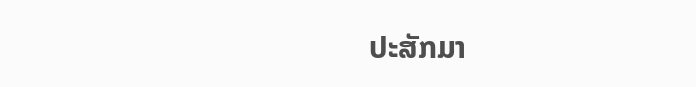ປະສັກມາ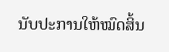ນັບປະການໃຫ້ໝົດສິ້ນ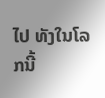ໄປ ທັງໃນໂລກນີ້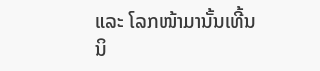ແລະ ໂລກໜ້າມານັ້ນເທີ້ນ ນິ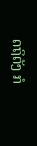ດຖິຕັງ ກໍ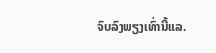ຈົບລົງພຽງເທົ່ານີ້ແລ.